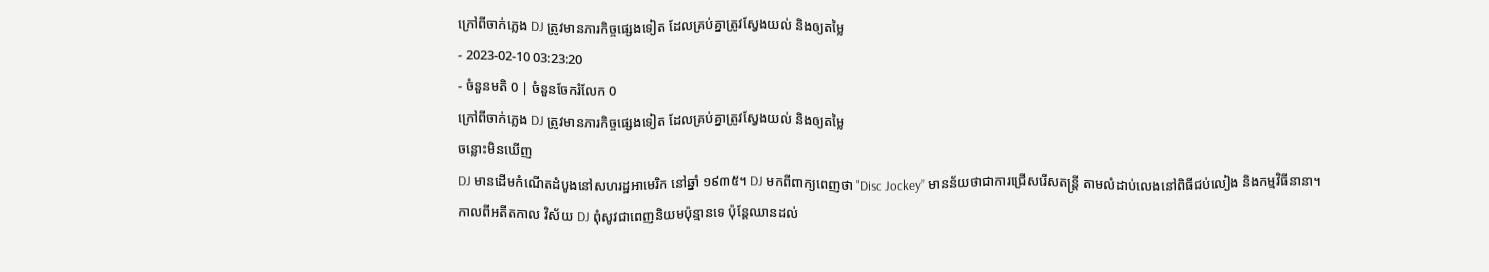ក្រៅពីចាក់ភ្លេង DJ ត្រូវមានភារកិច្ចផ្សេងទៀត ដែលគ្រប់គ្នាត្រូវស្វែងយល់ និងឲ្យតម្លៃ
- 2023-02-10 03:23:20
- ចំនួនមតិ 0 | ចំនួនចែករំលែក 0
ក្រៅពីចាក់ភ្លេង DJ ត្រូវមានភារកិច្ចផ្សេងទៀត ដែលគ្រប់គ្នាត្រូវស្វែងយល់ និងឲ្យតម្លៃ
ចន្លោះមិនឃើញ
DJ មានដើមកំណើតដំបូងនៅសហរដ្ឋអាមេរិក នៅឆ្នាំ ១៩៣៥។ DJ មកពីពាក្យពេញថា "Disc Jockey” មានន័យថាជាការជ្រើសរើសតន្ត្រី តាមលំដាប់លេងនៅពិធីជប់លៀង និងកម្មវិធីនានា។
កាលពីអតីតកាល វិស័យ DJ ពុំសូវជាពេញនិយមប៉ុន្មានទេ ប៉ុន្តែឈានដល់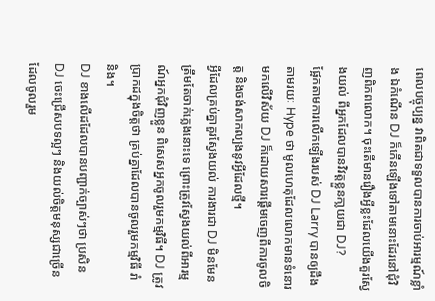ពេលបច្ចុប្បន្ន វាពិតជាទទួលបានការចាប់អារម្មណ៍ខ្លាំង ឯកំណើន DJ ក៏កើនឡើងទៅតាមនោះដែរនៅជុំវិញពិភពលោក។ ចុះតើមានរឿងអ្វីខ្លះដែលយើងគួរស្វែងយល់ ពីអ្នកដែលបានវិវត្តខ្លួនកា្លយជា DJ?
ផ្អែកតាមការលើកឡើងរបស់ DJ Larry បានឲ្យដឹងតាមរយៈ Hype ថា មូលហេតុដែលលោកមានទំនោរមកលើវិស័យ DJ ក៏ដោយសារផ្ដើមចេញពីការចូលចិត្ត និងចង់សាកល្បងនូវអ្វីដែលថ្មី។
អ្វីដែលគ្រប់គ្នាគួរស្វែងយល់ ការងារជា DJ មិនមែនត្រឹមតែចាក់ភ្លេងនោះទេ ព្រោះត្រូវស្វែងយល់ពីអារម្មណ៍អ្នកជុំវិញខ្លួន ពិសេសអ្នកចូលរួមកម្មវិធី។ DJ ត្រូវប្រាកដក្នុងចិត្តថា គ្រប់គ្នាដែលបានចូលរួមកម្មវិធី រាំ និង។
DJ ខាងលើដដែលបានបញ្ជាក់ច្បាស់ៗថា ប្រសិន DJ ចេះជ្រើសបទល្អៗ និងយល់ចិត្តមនុស្សជាច្រើនដែលចូលរួម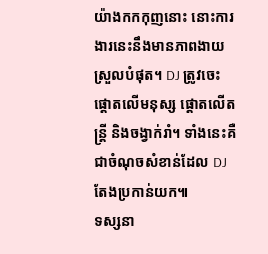យ៉ាងកកកុញនោះ នោះការងារនេះនឹងមានភាពងាយស្រួលបំផុត។ DJ ត្រូវចេះផ្ដោតលើមនុស្ស ផ្ដោតលើតន្ត្រី និងចង្វាក់រាំ។ ទាំងនេះគឺជាចំណុចសំខាន់ដែល DJ តែងប្រកាន់យក៕
ទស្សនា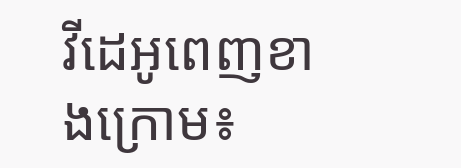វីដេអូពេញខាងក្រោម៖